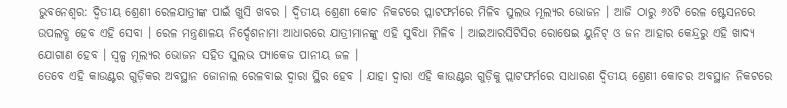ଭୁବନେଶ୍ବର: ଦ୍ବିତୀୟ ଶ୍ରେଣୀ ରେଳଯାତ୍ରୀଙ୍କ ପାଇଁ ଖୁସି ଖବର । ଦ୍ବିତୀୟ ଶ୍ରେଣୀ କୋଚ ନିକଟରେ ପ୍ଲାଟଫର୍ମରେ ମିଳିବ ସୁଲଭ ମୂଲ୍ୟର ଭୋଜନ । ଆଜି ଠାରୁ ୬୪ଟି ରେଳ ଷ୍ଟେସନରେ ଉପଲବ୍ଧ ହେବ ଏହି ସେବା । ରେଳ ମନ୍ତ୍ରଣାଳୟ ନିର୍ଦ୍ଦେଶନାମା ଆଧାରରେ ଯାତ୍ରୀମାନଙ୍କୁ ଏହି ସୁବିଧା ମିଳିବ । ଆଇଆରସିଟିସିର ରୋଷେଇ ୟୁନିଟ୍ ଓ ଜନ ଆହାର କେନ୍ଦ୍ରରୁ ଏହି ଖାଦ୍ୟ ଯୋଗାଣ ହେବ । ସ୍ୱଳ୍ପ ମୂଲ୍ୟର ଭୋଜନ ସହିତ ସୁଲଭ ପ୍ୟାକେଜ ପାନୀୟ ଜଳ ।
ତେବେ ଏହି କାଉଣ୍ଟର ଗୁଡ଼ିକର ଅବସ୍ଥାନ ଜୋନାଲ ରେଳବାଇ ଦ୍ୱାରା ସ୍ଥିର ହେବ । ଯାହା ଦ୍ୱାରା ଏହି କାଉଣ୍ଟର ଗୁଡ଼ିକୁ ପ୍ଲାଟଫର୍ମରେ ସାଧାରଣ ଦ୍ଵିତୀୟ ଶ୍ରେଣୀ କୋଚର ଅବସ୍ଥାନ ନିକଟରେ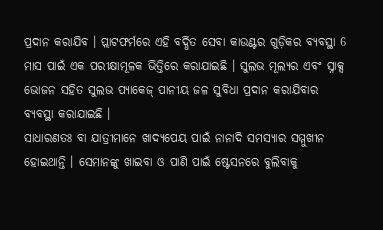ପ୍ରଦାନ କରାଯିବ । ପ୍ଲାଟଫର୍ମରେ ଏହି ବର୍ଦ୍ଧିତ ସେବା କାଉଣ୍ଟର ଗୁଡ଼ିକର ବ୍ୟବସ୍ଥା 6 ମାସ ପାଇଁ ଏକ ପରୀକ୍ଷାମୂଳକ ଭିତ୍ତିରେ କରାଯାଇଛି । ସୁଲଭ ମୂଲ୍ୟର ଏବଂ ସ୍ନାକ୍ସ ଭୋଜନ ସହିତ ସୁଲଭ ପ୍ୟାକେଜ୍ ପାନୀୟ ଜଳ ସୁବିଧା ପ୍ରଦାନ କରାଯିବାର ବ୍ୟବସ୍ଥା କରାଯାଇଛି ।
ସାଧାରଣତଃ ବା ଯାତ୍ରୀମାନେ ଖାଦ୍ୟପେୟ ପାଇଁ ନାନାଦି ସମସ୍ୟାର ସମ୍ମୁଖୀନ ହୋଇଥାନ୍ତି । ସେମାନଙ୍କୁ ଖାଇବା ଓ ପାଣି ପାଇଁ ଷ୍ଟେସନରେ ବୁଲିବାକୁ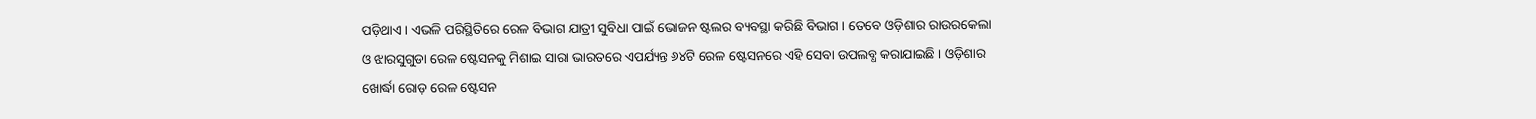ପଡ଼ିଥାଏ । ଏଭଳି ପରିସ୍ଥିତିରେ ରେଳ ବିଭାଗ ଯାତ୍ରୀ ସୁବିଧା ପାଇଁ ଭୋଜନ ଷ୍ଟଲର ବ୍ୟବସ୍ଥା କରିଛି ବିଭାଗ । ତେବେ ଓଡ଼ିଶାର ରାଉରକେଲା ଓ ଝାରସୁଗୁଡା ରେଳ ଷ୍ଟେସନକୁ ମିଶାଇ ସାରା ଭାରତରେ ଏପର୍ଯ୍ୟନ୍ତ ୬୪ଟି ରେଳ ଷ୍ଟେସନରେ ଏହି ସେବା ଉପଲବ୍ଧ କରାଯାଇଛି । ଓଡ଼ିଶାର ଖୋର୍ଦ୍ଧା ରୋଡ଼ ରେଳ ଷ୍ଟେସନ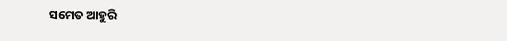ସମେତ ଆହୁରି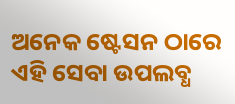ଅନେକ ଷ୍ଟେସନ ଠାରେ ଏହି ସେବା ଉପଲବ୍ଧ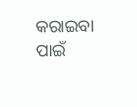କରାଇବା ପାଇଁ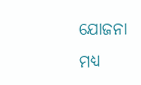ଯୋଜନା ମଧ୍ୟ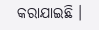କରାଯାଇଛି ।